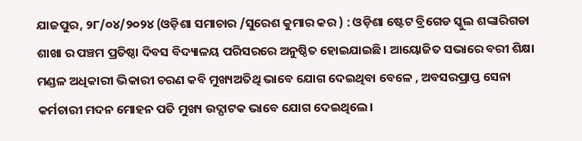ଯାଜପୁର, ୨୮/୦୪/୨୦୨୪ (ଓଡ଼ିଶା ସମାଚାର /ସୁରେଶ କୁମାର କର ) : ଓଡ଼ିଶା ଷ୍ଟେଟ ବ୍ରିଗେଡ ସ୍କୁଲ ଶଙ୍କାରିଗଡା ଶାଖା ର ପଞ୍ଚମ ପ୍ରତିଷ୍ଠା ଦିବସ ବିଦ୍ୟାଳୟ ପରିସରରେ ଅନୁଷ୍ଠିତ ହୋଇଯାଇଛି। ଆୟୋଜିତ ସଭାରେ ବରୀ ଶିକ୍ଷା ମଣ୍ଡଳ ଅଧିକାରୀ ଭିକାରୀ ଚରଣ କବି ମୁଖ୍ୟଅତିଥି ଭାବେ ଯୋଗ ଦେଇଥିବା ବେଳେ , ଅବସରପ୍ରାପ୍ତ ସେନା କର୍ମଚାରୀ ମଦନ ମୋହନ ପତି ମୁଖ୍ୟ ଉଦ୍ଘାଟକ ଭାବେ ଯୋଗ ଦେଇଥିଲେ।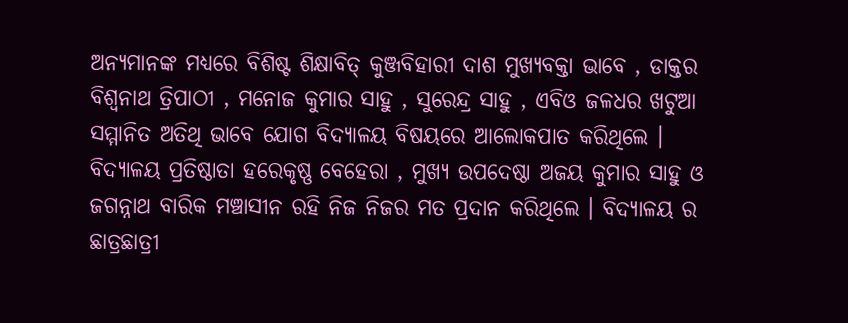ଅନ୍ୟମାନଙ୍କ ମଧ୍ୟରେ ବିଶିଷ୍ଟ ଶିକ୍ଷାବିତ୍ କୁଞ୍ଜବିହାରୀ ଦାଶ ମୁଖ୍ୟବକ୍ତା ଭାବେ , ଡାକ୍ତର ବିଶ୍ଵନାଥ ତ୍ରିପାଠୀ , ମନୋଜ କୁମାର ସାହୁ , ସୁରେନ୍ଦ୍ର ସାହୁ , ଏବିଓ ଜଳଧର ଖଟୁଆ ସମ୍ମାନିତ ଅତିଥି ଭାବେ ଯୋଗ ବିଦ୍ୟାଳୟ ବିଷୟରେ ଆଲୋକପାତ କରିଥିଲେ ।
ବିଦ୍ୟାଳୟ ପ୍ରତିଷ୍ଠାତା ହରେକୃଷ୍ଣ ବେହେରା , ମୁଖ୍ୟ ଉପଦେଷ୍ଠା ଅଜୟ କୁମାର ସାହୁ ଓ ଜଗନ୍ନାଥ ବାରିକ ମଞ୍ଚାସୀନ ରହି ନିଜ ନିଜର ମତ ପ୍ରଦାନ କରିଥିଲେ । ବିଦ୍ୟାଳୟ ର ଛାତ୍ରଛାତ୍ରୀ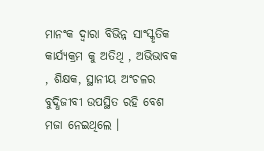ମାନଂକ ଦ୍ଵାରା ବିଭିନ୍ନ ସାଂସ୍କୃତିକ କାର୍ଯ୍ୟକ୍ରମ କୁ ଅତିଥି , ଅଭିଭାବକ , ଶିକ୍ଷକ, ସ୍ଥାନୀୟ ଅଂଚଳର ବୁଦ୍ଧିଜୀବୀ ଉପସ୍ଥିତ ରହି ବେଶ ମଜା ନେଇଥିଲେ ।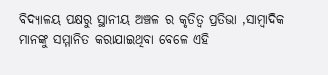ବିଦ୍ୟାଳୟ ପକ୍ଷରୁ ସ୍ଥାନୀୟ ଅଞ୍ଚଳ ର କୃତିତ୍ୱ ପ୍ରତିଭା ,ସାମ୍ବାଦିକ ମାନଙ୍କୁ ସମ୍ମାନିତ କରାଯାଇଥିବା ବେଳେ ଏହି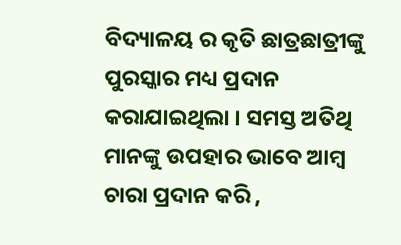ବିଦ୍ୟାଳୟ ର କୃତି ଛାତ୍ରଛାତ୍ରୀଙ୍କୁ ପୁରସ୍କାର ମଧ୍ୟ ପ୍ରଦାନ କରାଯାଇଥିଲା । ସମସ୍ତ ଅତିଥି ମାନଙ୍କୁ ଉପହାର ଭାବେ ଆମ୍ବ ଚାରା ପ୍ରଦାନ କରି ,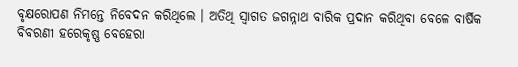ବୃକ୍ଷରୋପଣ ନିମନ୍ତେ ନିବେଦନ କରିଥିଲେ । ଅତିଥି ସ୍ଵାଗତ ଜଗନ୍ନାଥ ବାରିକ ପ୍ରଦାନ କରିଥିବା ବେଳେ ବାର୍ଷିକ ବିବରଣୀ ହରେକୃଷ୍ଣ ବେହେରା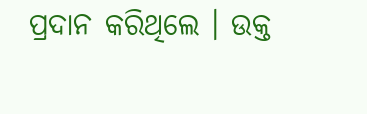ପ୍ରଦାନ କରିଥିଲେ । ଉକ୍ତ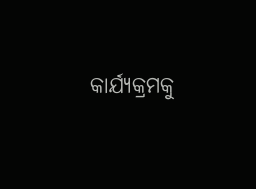କାର୍ଯ୍ୟକ୍ରମକୁ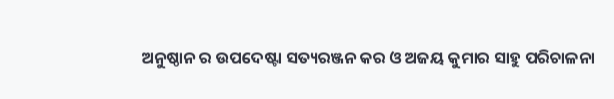ଅନୁଷ୍ଠାନ ର ଉପଦେଷ୍ଟା ସତ୍ୟରଞ୍ଜନ କର ଓ ଅଜୟ କୁମାର ସାହୁ ପରିଚାଳନା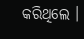କରିଥିଲେ ।